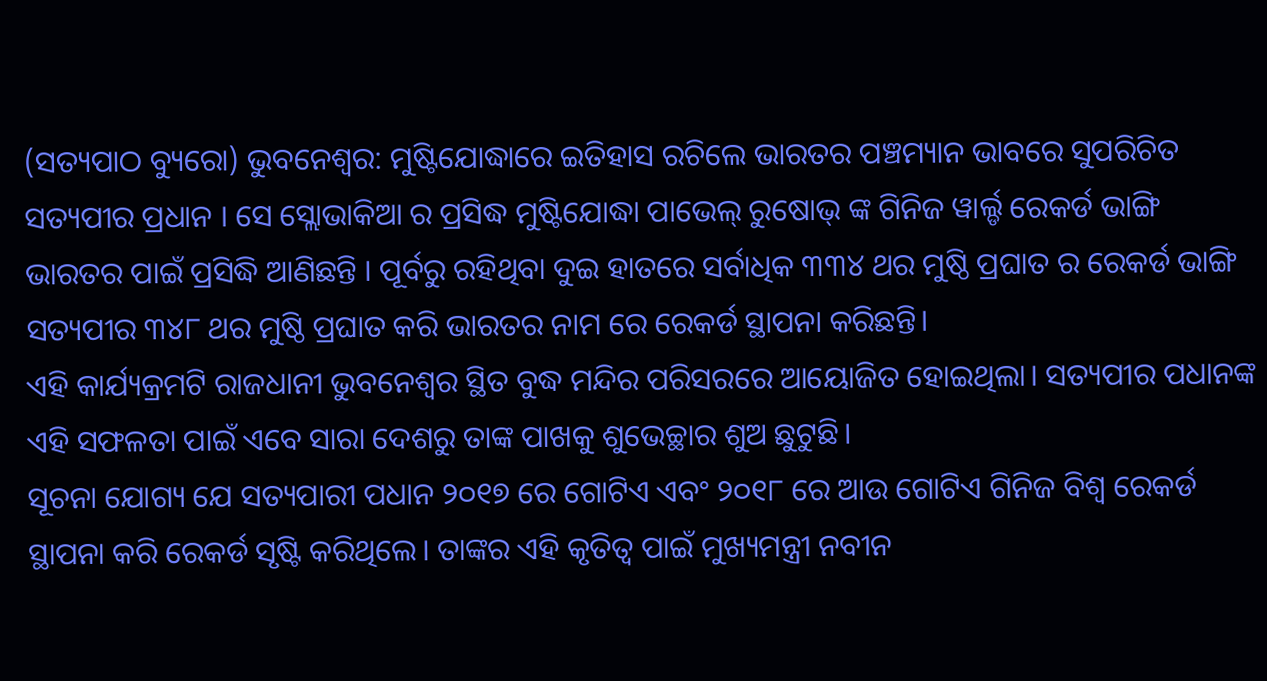(ସତ୍ୟପାଠ ବ୍ୟୁରୋ) ଭୁବନେଶ୍ୱର: ମୁଷ୍ଟିଯୋଦ୍ଧାରେ ଇତିହାସ ରଚିଲେ ଭାରତର ପଞ୍ଚମ୍ୟାନ ଭାବରେ ସୁପରିଚିତ ସତ୍ୟପୀର ପ୍ରଧାନ । ସେ ସ୍ଲୋଭାକିଆ ର ପ୍ରସିଦ୍ଧ ମୁଷ୍ଟିଯୋଦ୍ଧା ପାଭେଲ୍ ରୁଷୋଭ୍ ଙ୍କ ଗିନିଜ ୱାର୍ଲ୍ଡ ରେକର୍ଡ ଭାଙ୍ଗି ଭାରତର ପାଇଁ ପ୍ରସିଦ୍ଧି ଆଣିଛନ୍ତି । ପୂର୍ବରୁ ରହିଥିବା ଦୁଇ ହାତରେ ସର୍ବାଧିକ ୩୩୪ ଥର ମୁଷ୍ଠି ପ୍ରଘାତ ର ରେକର୍ଡ ଭାଙ୍ଗି ସତ୍ୟପୀର ୩୪୮ ଥର ମୁଷ୍ଠି ପ୍ରଘାତ କରି ଭାରତର ନାମ ରେ ରେକର୍ଡ ସ୍ଥାପନା କରିଛନ୍ତି।
ଏହି କାର୍ଯ୍ୟକ୍ରମଟି ରାଜଧାନୀ ଭୁବନେଶ୍ୱର ସ୍ଥିତ ବୁଦ୍ଧ ମନ୍ଦିର ପରିସରରେ ଆୟୋଜିତ ହୋଇଥିଲା। ସତ୍ୟପୀର ପଧାନଙ୍କ ଏହି ସଫଳତା ପାଇଁ ଏବେ ସାରା ଦେଶରୁ ତାଙ୍କ ପାଖକୁ ଶୁଭେଚ୍ଛାର ଶୁଅ ଛୁଟୁଛି।
ସୂଚନା ଯୋଗ୍ୟ ଯେ ସତ୍ୟପାରୀ ପଧାନ ୨୦୧୭ ରେ ଗୋଟିଏ ଏବଂ ୨୦୧୮ ରେ ଆଉ ଗୋଟିଏ ଗିନିଜ ବିଶ୍ଵ ରେକର୍ଡ ସ୍ଥାପନା କରି ରେକର୍ଡ ସୃଷ୍ଟି କରିଥିଲେ। ତାଙ୍କର ଏହି କୃତିତ୍ବ ପାଇଁ ମୁଖ୍ୟମନ୍ତ୍ରୀ ନବୀନ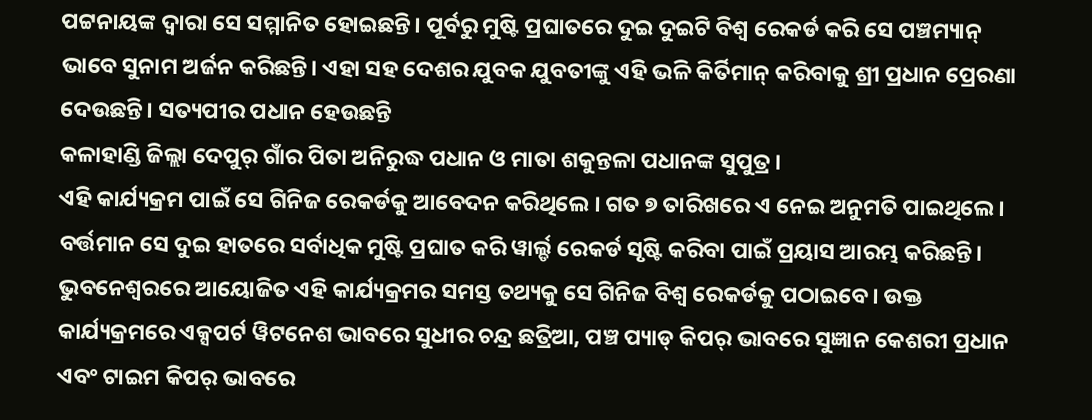ପଟ୍ଟନାୟଙ୍କ ଦ୍ଵାରା ସେ ସମ୍ମାନିତ ହୋଇଛନ୍ତି। ପୂର୍ବରୁ ମୁଷ୍ଟି ପ୍ରଘାତରେ ଦୁଇ ଦୁଇଟି ବିଶ୍ୱ ରେକର୍ଡ କରି ସେ ପଞ୍ଚମ୍ୟାନ୍ ଭାବେ ସୁନାମ ଅର୍ଜନ କରିଛନ୍ତି। ଏହା ସହ ଦେଶର ଯୁବକ ଯୁବତୀଙ୍କୁ ଏହି ଭଳି କିର୍ତିମାନ୍ କରିବାକୁ ଶ୍ରୀ ପ୍ରଧାନ ପ୍ରେରଣା ଦେଉଛନ୍ତି। ସତ୍ୟପୀର ପଧାନ ହେଉଛନ୍ତି
କଳାହାଣ୍ଡି ଜିଲ୍ଲା ଦେପୁର୍ ଗାଁର ପିତା ଅନିରୁଦ୍ଧ ପଧାନ ଓ ମାତା ଶକୁନ୍ତଳା ପଧାନଙ୍କ ସୁପୁତ୍ର ।
ଏହି କାର୍ଯ୍ୟକ୍ରମ ପାଇଁ ସେ ଗିନିଜ ରେକର୍ଡକୁ ଆବେଦନ କରିଥିଲେ । ଗତ ୭ ତାରିଖରେ ଏ ନେଇ ଅନୁମତି ପାଇଥିଲେ। ବର୍ତ୍ତମାନ ସେ ଦୁଇ ହାତରେ ସର୍ବାଧିକ ମୁଷ୍ଟି ପ୍ରଘାତ କରି ୱାର୍ଲ୍ଡ ରେକର୍ଡ ସୃଷ୍ଟି କରିବା ପାଇଁ ପ୍ରୟାସ ଆରମ୍ଭ କରିଛନ୍ତି। ଭୁବନେଶ୍ୱରରେ ଆୟୋଜିତ ଏହି କାର୍ଯ୍ୟକ୍ରମର ସମସ୍ତ ତଥ୍ୟକୁ ସେ ଗିନିଜ ବିଶ୍ୱ ରେକର୍ଡକୁ ପଠାଇବେ। ଉକ୍ତ କାର୍ଯ୍ୟକ୍ରମରେ ଏକ୍ସପର୍ଟ ୱିଟନେଶ ଭାବରେ ସୁଧୀର ଚନ୍ଦ୍ର ଛତ୍ରିଆ, ପଞ୍ଚ ପ୍ୟାଡ୍ କିପର୍ ଭାବରେ ସୁଜ୍ଞାନ କେଶରୀ ପ୍ରଧାନ ଏବଂ ଟାଇମ କିପର୍ ଭାବରେ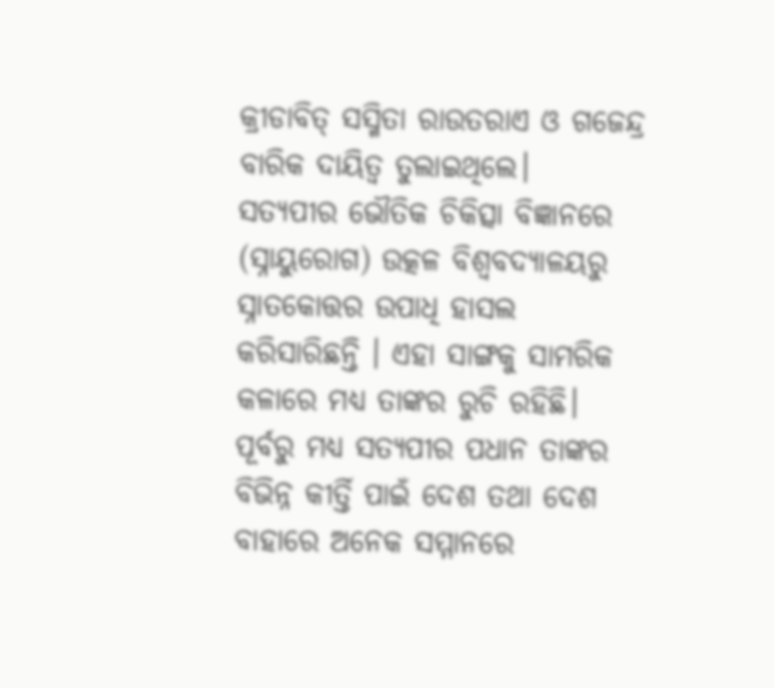କ୍ରୀଡାବିତ୍ ସସ୍ମିତା ରାଉତରାଏ ଓ ଗଜେନ୍ଦ୍ର ବାରିକ ଦାୟିତ୍ଵ ତୁଲାଇଥିଲେ।
ସତ୍ୟପୀର ଭୌତିକ ଚିକିତ୍ସା ବିଜ୍ଞାନରେ (ସ୍ନାୟୁରୋଗ) ଉତ୍କଳ ବିଶ୍ୱବଦ୍ୟାଳୟରୁ ସ୍ନାତକୋତ୍ତର ଉପାଧି ହାସଲ କରିସାରିଛନ୍ତି । ଏହା ସାଙ୍ଗକୁ ସାମରିକ କଳାରେ ମଧ୍ୟ ତାଙ୍କର ରୁଚି ରହିଛି।
ପୂର୍ବରୁ ମଧ୍ୟ ସତ୍ୟପୀର ପଧାନ ତାଙ୍କର ବିଭିନ୍ନ କୀର୍ତ୍ତି ପାଇଁ ଦେଶ ତଥା ଦେଶ ବାହାରେ ଅନେକ ସମ୍ମାନରେ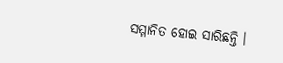ସମ୍ମାନିତ ହୋଇ ସାରିଛନ୍ତି ।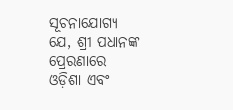ସୂଚନାଯୋଗ୍ୟ ଯେ, ଶ୍ରୀ ପଧାନଙ୍କ ପ୍ରେରଣାରେ ଓଡ଼ିଶା ଏବଂ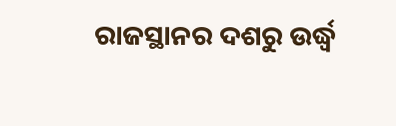ରାଜସ୍ଥାନର ଦଶରୁ ଉର୍ଦ୍ଧ୍ବ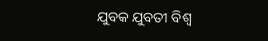ଯୁବକ ଯୁବତୀ ବିଶ୍ଵ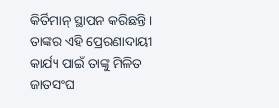କିର୍ତିମାନ୍ ସ୍ଥାପନ କରିଛନ୍ତି । ତାଙ୍କର ଏହି ପ୍ରେରଣାଦାୟୀ କାର୍ଯ୍ୟ ପାଇଁ ତାଙ୍କୁ ମିଳିତ ଜାତସଂଘ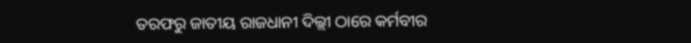ତରଫରୁ ଜାତୀୟ ରାଜଧାନୀ ଦିଲ୍ଲୀ ଠାରେ କର୍ମବୀର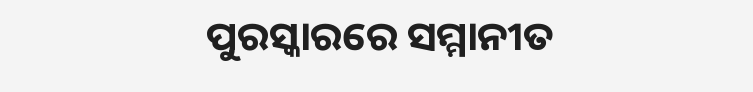ପୁରସ୍କାରରେ ସମ୍ମାନୀତ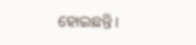ହୋଇଛନ୍ତି।